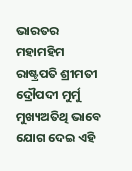ଭାରତର ମହାମହିମ ରାଷ୍ଟ୍ରପତି ଶ୍ରୀମତୀ ଦ୍ରୌପଦୀ ମୁର୍ମୁ ମୁଖ୍ୟଅତିଥି ଭାବେ ଯୋଗ ଦେଇ ଏହି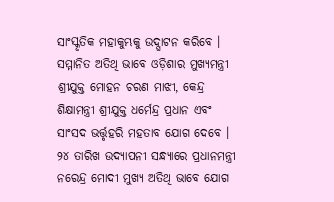ସାଂସ୍କୃତିକ ମହାକୁମ୍ଭକୁ ଉଦ୍ଘାଟନ କରିବେ । ସମ୍ମାନିତ ଅତିଥି ଭାବେ ଓଡ଼ିଶାର ମୁଖ୍ୟମନ୍ତ୍ରୀ ଶ୍ରୀଯୁକ୍ତ ମୋହନ ଚରଣ ମାଝୀ, କେନ୍ଦ୍ର ଶିକ୍ଷାମନ୍ତ୍ରୀ ଶ୍ରୀଯୁକ୍ତ ଧର୍ମେନ୍ଦ୍ର ପ୍ରଧାନ ଏବଂ ସାଂସଦ ଭର୍ତ୍ତୃହରି ମହତାବ ଯୋଗ ଦେବେ । ୨୪ ତାରିଖ ଉଦ୍ଯାପନୀ ସନ୍ଧ୍ୟାରେ ପ୍ରଧାନମନ୍ତ୍ରୀ ନରେନ୍ଦ୍ର ମୋଦୀ ମୁଖ୍ୟ ଅତିଥି ଭାବେ ଯୋଗ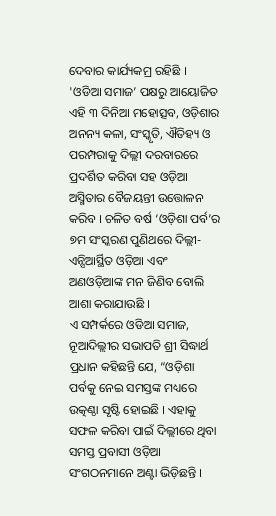ଦେବାର କାର୍ଯ୍ୟକମ୍ର ରହିଛି ।
'ଓଡିଆ ସମାଜ’ ପକ୍ଷରୁ ଆୟୋଜିତ ଏହି ୩ ଦିନିଆ ମହୋତ୍ସବ, ଓଡ଼ିଶାର ଅନନ୍ୟ କଳା, ସଂସ୍କୃତି, ଐତିହ୍ୟ ଓ ପରମ୍ପରାକୁ ଦିଲ୍ଲୀ ଦରବାରରେ ପ୍ରଦର୍ଶିତ କରିବା ସହ ଓଡ଼ିଆ ଅସ୍ମିତାର ବୈଜୟନ୍ତୀ ଉତ୍ତୋଳନ କରିବ । ଚଳିତ ବର୍ଷ ‘ଓଡ଼ିଶା ପର୍ବ’ର ୭ମ ସଂସ୍କରଣ ପୁଣିଥରେ ଦିଲ୍ଲୀ-ଏନ୍ସିଆର୍ସ୍ଥିତ ଓଡ଼ିଆ ଏବଂ ଅଣଓଡ଼ିଆଙ୍କ ମନ ଜିଣିବ ବୋଲି ଆଶା କରାଯାଉଛି ।
ଏ ସମ୍ପର୍କରେ ଓଡିଆ ସମାଜ, ନୂଆଦିଲ୍ଲୀର ସଭାପତି ଶ୍ରୀ ସିଦ୍ଧାର୍ଥ ପ୍ରଧାନ କହିଛନ୍ତି ଯେ, “ଓଡ଼ିଶା ପର୍ବକୁ ନେଇ ସମସ୍ତଙ୍କ ମଧ୍ୟରେ ଉତ୍କଣ୍ଠା ସୃଷ୍ଟି ହୋଇଛି । ଏହାକୁ ସଫଳ କରିବା ପାଇଁ ଦିଲ୍ଲୀରେ ଥିବା ସମସ୍ତ ପ୍ରବାସୀ ଓଡ଼ିଆ ସଂଗଠନମାନେ ଅଣ୍ଟା ଭିଡ଼ିଛନ୍ତି ।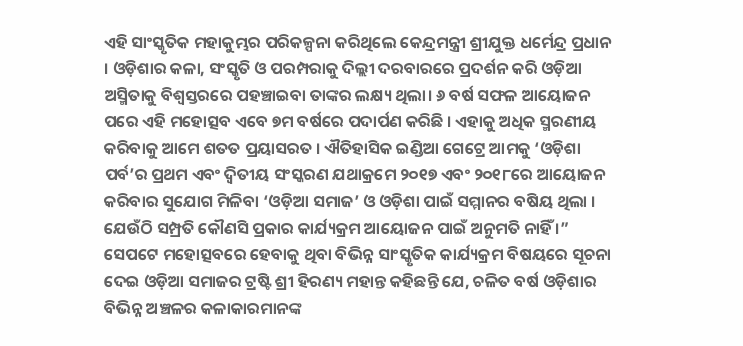ଏହି ସାଂସ୍କୃତିକ ମହାକୁମ୍ଭର ପରିକଳ୍ପନା କରିଥିଲେ କେନ୍ଦ୍ରମନ୍ତ୍ରୀ ଶ୍ରୀଯୁକ୍ତ ଧର୍ମେନ୍ଦ୍ର ପ୍ରଧାନ । ଓଡ଼ିଶାର କଳା, ସଂସ୍କୃତି ଓ ପରମ୍ପରାକୁ ଦିଲ୍ଲୀ ଦରବାରରେ ପ୍ରଦର୍ଶନ କରି ଓଡ଼ିଆ ଅସ୍ମିତାକୁ ବିଶ୍ୱସ୍ତରରେ ପହଞ୍ଚାଇବା ତାଙ୍କର ଲକ୍ଷ୍ୟ ଥିଲା। ୬ ବର୍ଷ ସଫଳ ଆୟୋଜନ ପରେ ଏହି ମହୋତ୍ସବ ଏବେ ୭ମ ବର୍ଷରେ ପଦାର୍ପଣ କରିଛି । ଏହାକୁ ଅଧିକ ସ୍ମରଣୀୟ କରିବାକୁ ଆମେ ଶତତ ପ୍ରୟାସରତ । ଐତିହାସିକ ଇଣ୍ଡିଆ ଗେଟ୍ରେ ଆମକୁ ‘ଓଡ଼ିଶା ପର୍ବ’ର ପ୍ରଥମ ଏବଂ ଦ୍ୱିତୀୟ ସଂସ୍କରଣ ଯଥାକ୍ରମେ ୨୦୧୭ ଏବଂ ୨୦୧୮ରେ ଆୟୋଜନ କରିବାର ସୁଯୋଗ ମିଳିବା ‘ଓଡ଼ିଆ ସମାଜ’ ଓ ଓଡ଼ିଶା ପାଇଁ ସମ୍ମାନର ବଷିୟ ଥିଲା । ଯେଉଁଠି ସମ୍ପ୍ରତି କୌଣସି ପ୍ରକାର କାର୍ଯ୍ୟକ୍ରମ ଆୟୋଜନ ପାଇଁ ଅନୁମତି ନାହିଁ ।”
ସେପଟେ ମହୋତ୍ସବରେ ହେବାକୁ ଥିବା ବିଭିନ୍ନ ସାଂସ୍କୃତିକ କାର୍ଯ୍ୟକ୍ରମ ବିଷୟରେ ସୂଚନା ଦେଇ ଓଡ଼ିଆ ସମାଜର ଟ୍ରଷ୍ଟି ଶ୍ରୀ ହିରଣ୍ୟ ମହାନ୍ତ କହିଛନ୍ତି ଯେ, ଚଳିତ ବର୍ଷ ଓଡ଼ିଶାର ବିଭିନ୍ନ ଅଞ୍ଚଳର କଳାକାରମାନଙ୍କ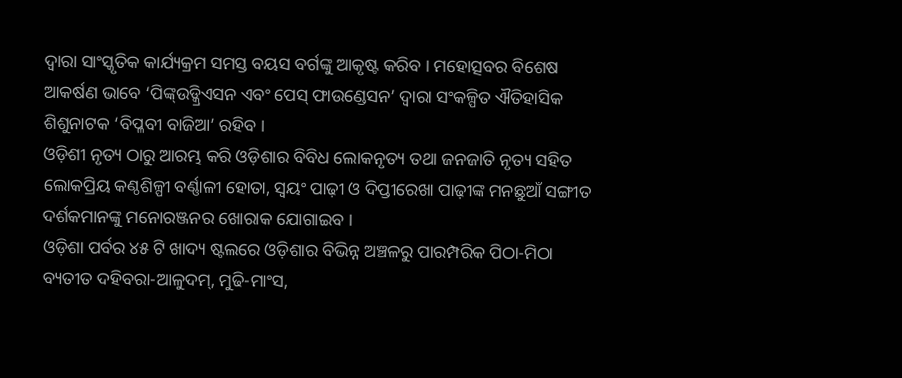ଦ୍ୱାରା ସାଂସ୍କୃତିକ କାର୍ଯ୍ୟକ୍ରମ ସମସ୍ତ ବୟସ ବର୍ଗଙ୍କୁ ଆକୃଷ୍ଟ କରିବ । ମହୋତ୍ସବର ବିଶେଷ ଆକର୍ଷଣ ଭାବେ ‘ପିଙ୍କ୍ଉଡ୍କ୍ରିଏସନ ଏବଂ ପେସ୍ ଫାଉଣ୍ଡେସନ’ ଦ୍ୱାରା ସଂକଳ୍ପିତ ଐତିହାସିକ ଶିଶୁନାଟକ ‘ବିପ୍ଳବୀ ବାଜିଆ’ ରହିବ ।
ଓଡ଼ିଶୀ ନୃତ୍ୟ ଠାରୁ ଆରମ୍ଭ କରି ଓଡ଼ିଶାର ବିବିଧ ଲୋକନୃତ୍ୟ ତଥା ଜନଜାତି ନୃତ୍ୟ ସହିତ ଲୋକପ୍ରିୟ କଣ୍ଠଶିଳ୍ପୀ ବର୍ଣ୍ଣାଳୀ ହୋତା, ସ୍ୱୟଂ ପାଢ଼ୀ ଓ ଦିପ୍ତୀରେଖା ପାଢ଼ୀଙ୍କ ମନଛୁଆଁ ସଙ୍ଗୀତ ଦର୍ଶକମାନଙ୍କୁ ମନୋରଞ୍ଜନର ଖୋରାକ ଯୋଗାଇବ ।
ଓଡ଼ିଶା ପର୍ବର ୪୫ ଟି ଖାଦ୍ୟ ଷ୍ଟଲରେ ଓଡ଼ିଶାର ବିଭିନ୍ନ ଅଞ୍ଚଳରୁ ପାରମ୍ପରିକ ପିଠା-ମିଠା ବ୍ୟତୀତ ଦହିବରା-ଆଳୁଦମ୍, ମୁଢି-ମାଂସ,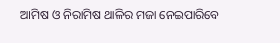ଆମିଷ ଓ ନିରାମିଷ ଥାଳିର ମଜା ନେଇପାରିବେ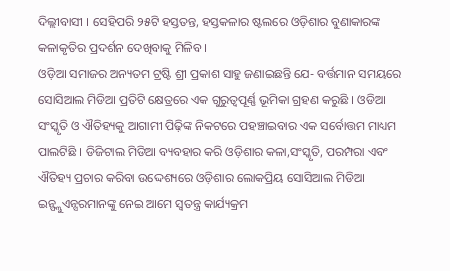ଦିଲ୍ଲୀବାସୀ । ସେହିପରି ୨୫ଟି ହସ୍ତତନ୍ତ, ହସ୍ତକଳାର ଷ୍ଟଲରେ ଓଡ଼ିଶାର ବୁଣାକାରଙ୍କ କଳାକୃତିର ପ୍ରଦର୍ଶନ ଦେଖିବାକୁ ମିଳିବ ।
ଓଡ଼ିଆ ସମାଜର ଅନ୍ୟତମ ଟ୍ରଷ୍ଟି ଶ୍ରୀ ପ୍ରକାଶ ସାହୁ ଜଣାଇଛନ୍ତି ଯେ- ବର୍ତ୍ତମାନ ସମୟରେ ସୋସିଆଲ ମିଡିଆ ପ୍ରତିଟି କ୍ଷେତ୍ରରେ ଏକ ଗୁରୁତ୍ୱପୂର୍ଣ୍ଣ ଭୂମିକା ଗ୍ରହଣ କରୁଛି । ଓଡିଆ ସଂସ୍କୃତି ଓ ଐତିହ୍ୟକୁ ଆଗାମୀ ପିଢ଼ିଙ୍କ ନିକଟରେ ପହଞ୍ଚାଇବାର ଏକ ସର୍ବୋତ୍ତମ ମାଧ୍ୟମ ପାଲଟିଛି । ଡିଜିଟାଲ ମିଡିଆ ବ୍ୟବହାର କରି ଓଡ଼ିଶାର କଳା,ସଂସ୍କୃତି, ପରମ୍ପରା ଏବଂ ଐତିହ୍ୟ ପ୍ରଚାର କରିବା ଉଦ୍ଦେଶ୍ୟରେ ଓଡ଼ିଶାର ଲୋକପ୍ରିୟ ସୋସିଆଲ ମିଡିଆ ଇନ୍ଫ୍ଲୁଏନ୍ସରମାନଙ୍କୁ ନେଇ ଆମେ ସ୍ୱତନ୍ତ୍ର କାର୍ଯ୍ୟକ୍ରମ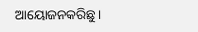ଆୟୋଜନକରିଛୁ ।